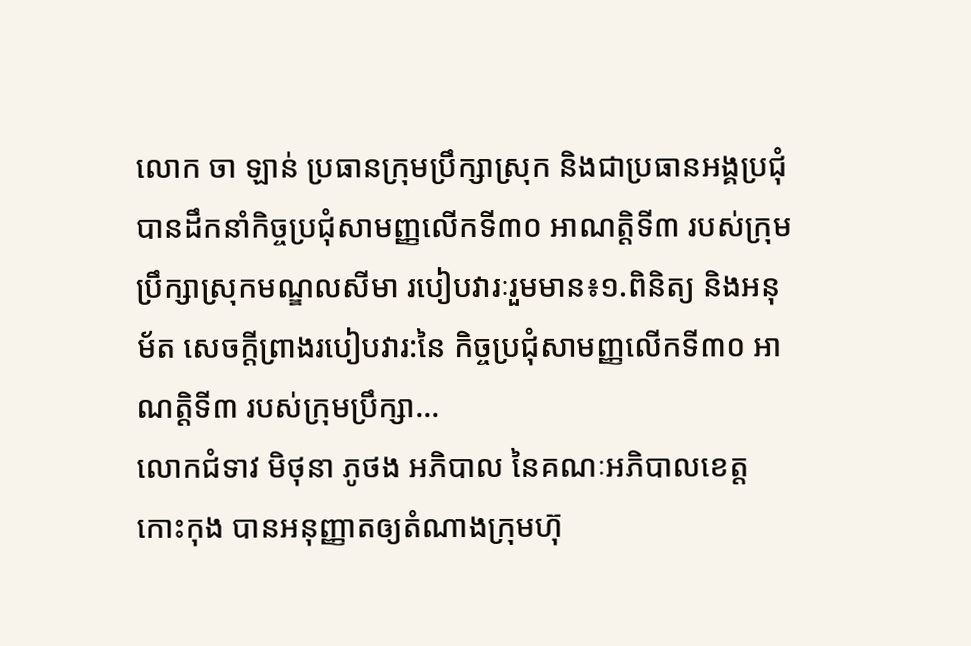លោក ចា ឡាន់ ប្រធានក្រុមប្រឹក្សាស្រុក និងជាប្រធានអង្គប្រជុំ បានដឹកនាំកិច្ចប្រជុំសាមញ្ញលើកទី៣០ អាណត្តិទី៣ របស់ក្រុមប្រឹក្សាស្រុកមណ្ឌលសីមា របៀបវារៈរួមមាន៖១.ពិនិត្យ និងអនុម័ត សេចក្ដីព្រាងរបៀបវារ:នៃ កិច្ចប្រជុំសាមញ្ញលើកទី៣០ អាណត្តិទី៣ របស់ក្រុមប្រឹក្សា...
លោកជំទាវ មិថុនា ភូថង អភិបាល នៃគណៈអភិបាលខេត្តកោះកុង បានអនុញ្ញាតឲ្យតំណាងក្រុមហ៊ុ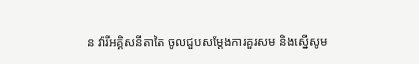ន វ៉ារីអគ្គិសនីតាតៃ ចូលជួបសម្តែងការគួរសម និងស្នើសូម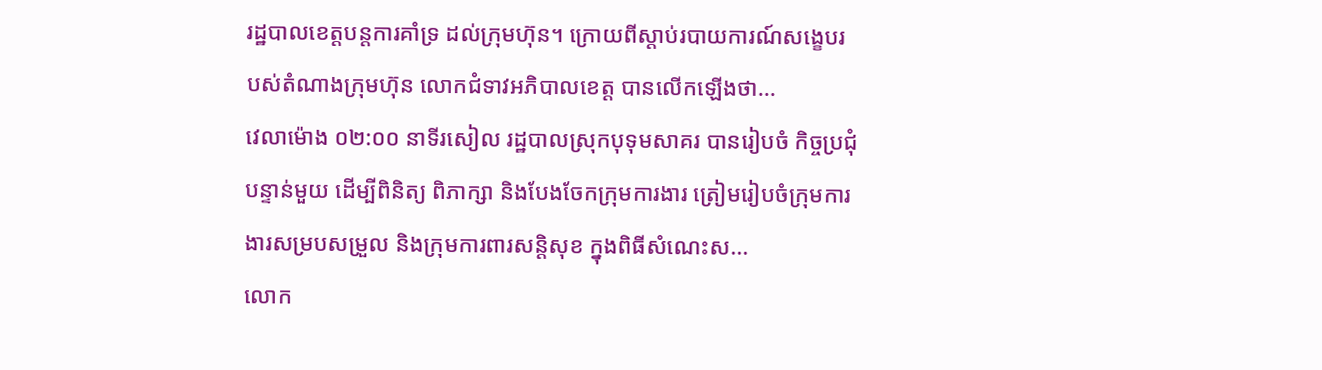រដ្ឋបាលខេត្តបន្តការគាំទ្រ ដល់ក្រុមហ៊ុន។ ក្រោយពីស្តាប់របាយការណ៍សង្ខេបរបស់តំណាងក្រុមហ៊ុន លោកជំទាវអភិបាលខេត្ត បានលើកឡើងថា...
វេលាម៉ោង ០២:០០ នាទីរសៀល រដ្ឋបាលស្រុកបុទុមសាគរ បានរៀបចំ កិច្ចប្រជុំបន្ទាន់មួយ ដើម្បីពិនិត្យ ពិភាក្សា និងបែងចែកក្រុមការងារ ត្រៀមរៀបចំក្រុមការងារសម្របសម្រួល និងក្រុមការពារសន្តិសុខ ក្នុងពិធីសំណេះស...
លោក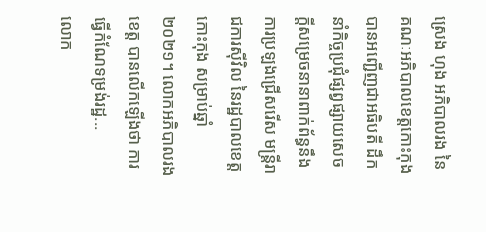ស្រេង ហុង អភិបាលរង នៃគណៈអភិបាលខេត្តកោះកុង បានអញ្ជើញជាអធិបតី ដឹកនាំកិច្ចប្រជុំផ្សព្វផ្សាយសេចក្តីសម្រេចនានាពាក់ព័ន្ធនឹងការប្រឡងជ្រើសរើស មន្ត្រីរាជការស៊ីវិល នៃរដ្ឋបាលខេត្តកោះកុង សម្រាប់ឆ្នាំ២០២១។ លោកអភិបាលរងខេត្ត បានលើកឡើងថា ការធ្វើកំណែទម្រង់រដ្ឋ...
លោក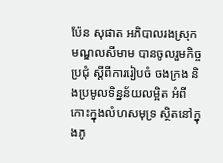ប៉ែន សុផាត អភិបាលរងស្រុកមណ្ឌលសីមាម បានចូលរួមកិច្ចប្រជុំ ស្ដីពីការរៀបចំ ចងក្រង និងប្រមូលទិន្នន័យលម្អិត អំពីកោះក្នុងលំហសមុទ្រ ស្ថិតនៅក្នុងភូ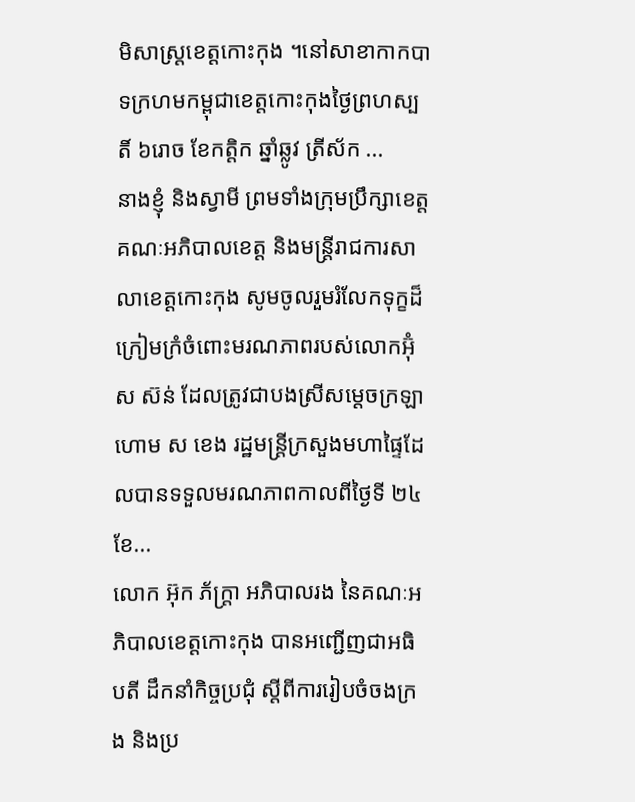មិសាស្រ្តខេត្តកោះកុង ។នៅសាខាកាកបាទក្រហមកម្ពុជាខេត្តកោះកុងថ្ងៃព្រហស្បតិ៍ ៦រោច ខែកត្តិក ឆ្នាំឆ្លូវ ត្រីស័ក ...
នាងខ្ញុំ និងស្វាមី ព្រមទាំងក្រុមប្រឹក្សាខេត្ត គណៈអភិបាលខេត្ត និងមន្ត្រីរាជការសាលាខេត្តកោះកុង សូមចូលរួមរំលែកទុក្ខដ៏ក្រៀមក្រំចំពោះមរណភាពរបស់លោកអ៊ុំ ស ស៊ន់ ដែលត្រូវជាបងស្រីសម្ដេចក្រឡាហោម ស ខេង រដ្ឋមន្ត្រីក្រសួងមហាផ្ទៃដែលបានទទួលមរណភាពកាលពីថ្ងៃទី ២៤ ខែ...
លោក អ៊ុក ភ័ក្ត្រា អភិបាលរង នៃគណៈអភិបាលខេត្តកោះកុង បានអញ្ជើញជាអធិបតី ដឹកនាំកិច្ចប្រជុំ ស្តីពីការរៀបចំចងក្រង និងប្រ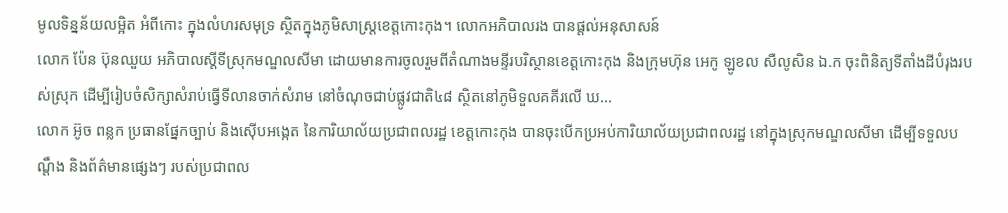មូលទិន្នន័យលម្អិត អំពីកោះ ក្នុងលំហរសមុទ្រ ស្ថិតក្នុងភូមិសាស្ត្រខេត្តកោះកុង។ លោកអភិបាលរង បានផ្តល់អនុសាសន៍
លោក ប៉ែន ប៊ុនឈួយ អភិបាលស្ដីទីស្រុកមណ្ឌលសីមា ដោយមានការចូលរួមពីតំណាងមន្ទីរបរិស្ថានខេត្តកោះកុង និងក្រុមហ៊ុន អេកូ ឡូខល សឺលូសិន ឯ.ក ចុះពិនិត្យទីតាំងដីបំរុងរបស់ស្រុក ដើម្បីរៀបចំសិក្សាសំរាប់ធ្វើទីលានចាក់សំរាម នៅចំណុចជាប់ផ្លូវជាតិ៤៨ ស្ថិតនៅភូមិទួលគគីរលើ ឃ...
លោក អ៊ូច ពន្លក ប្រធានផ្នែកច្បាប់ និងស៊ើបអង្កេត នៃការិយាល័យប្រជាពលរដ្ឋ ខេត្តកោះកុង បានចុះបើកប្រអប់ការិយាល័យប្រជាពលរដ្ឋ នៅក្នុងស្រុកមណ្ឌលសីមា ដើម្បីទទួលបណ្តឹង និងព័ត៌មានផ្សេងៗ របស់ប្រជាពល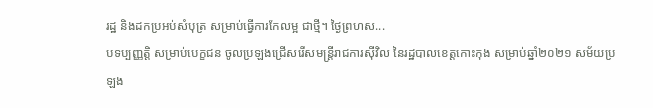រដ្ឋ និងដកប្រអប់សំបុត្រ សម្រាប់ធ្វើការកែលម្អ ជាថ្មី។ ថ្ងៃព្រហស...
បទប្បញ្ញត្តិ សម្រាប់បេក្ខជន ចូលប្រឡងជ្រើសរើសមន្ត្រីរាជការស៊ីវិល នៃរដ្ឋបាលខេត្តកោះកុង សម្រាប់ឆ្នាំ២០២១ សម័យប្រឡង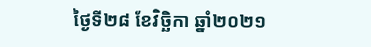ថ្ងៃទី២៨ ខែវិច្ឆិកា ឆ្នាំ២០២១